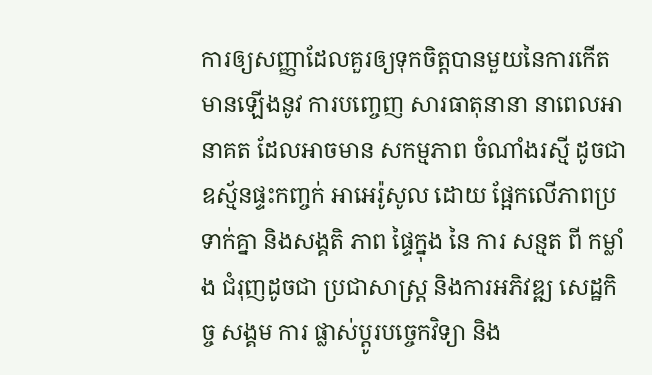ការឲ្យសញ្ញាដែលគួរឲ្យទុកចិត្តបានមួយនៃការកើតមានឡើងនូវ ការបញ្ចេញ សារធាតុនានា នាពេលអានាគត ដែលអាចមាន សកម្មភាព ចំណាំងរស្មី ដូចជាឧស្ម័នផ្ទះកញ្ចក់ អាអេរ៉ូសូល ដោយ ផ្អែកលើភាពប្រទាក់គ្នា និងសង្គតិ ភាព ផ្ទៃក្នុង នៃ ការ សន្មត ពី កម្លាំង ជំរុញដូចជា ប្រជាសាស្ដ្រ និងការអភិវឌ្ឍ សេដ្ឋកិច្ច សង្គម ការ ផ្លាស់ប្ដូរបច្ចេកវិទ្យា និង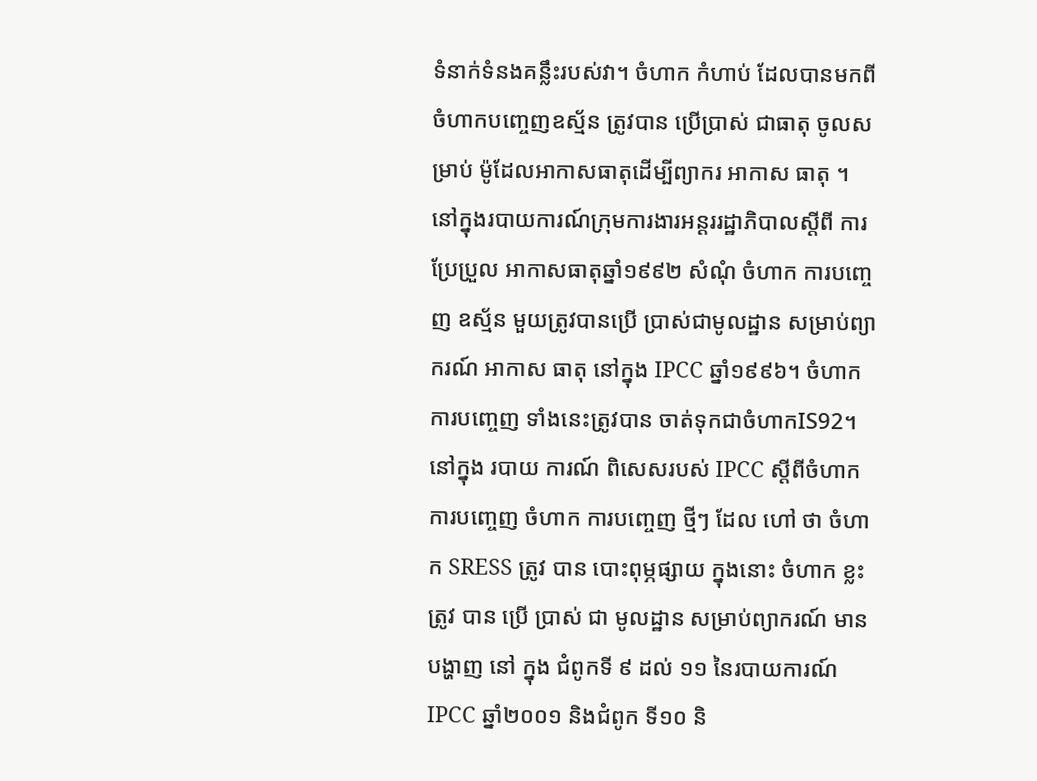ទំនាក់ទំនងគន្លឹះរបស់វា។ ចំហាក កំហាប់ ដែលបានមកពីចំហាកបញ្ចេញឧស្ម័ន ត្រូវបាន ប្រើប្រាស់ ជាធាតុ ចូលសម្រាប់ ម៉ូដែលអាកាសធាតុដើម្បីព្យាករ អាកាស ធាតុ ។
នៅក្នុងរបាយការណ៍ក្រុមការងារអន្ដររដ្ឋាភិបាលស្ដីពី ការ ប្រែប្រួល អាកាសធាតុឆ្នាំ១៩៩២ សំណុំ ចំហាក ការបញ្ចេញ ឧស្ម័ន មួយត្រូវបានប្រើ ប្រាស់ជាមូលដ្ឋាន សម្រាប់ព្យាករណ៍ អាកាស ធាតុ នៅក្នុង IPCC ឆ្នាំ១៩៩៦។ ចំហាកការបញ្ចេញ ទាំងនេះត្រូវបាន ចាត់ទុកជាចំហាកIS92។ នៅក្នុង របាយ ការណ៍ ពិសេសរបស់ IPCC ស្ដីពីចំហាកការបញ្ចេញ ចំហាក ការបញ្ចេញ ថ្មីៗ ដែល ហៅ ថា ចំហាក SRESS ត្រូវ បាន បោះពុម្ភផ្សាយ ក្នុងនោះ ចំហាក ខ្លះ ត្រូវ បាន ប្រើ ប្រាស់ ជា មូលដ្ឋាន សម្រាប់ព្យាករណ៍ មានបង្ហាញ នៅ ក្នុង ជំពូកទី ៩ ដល់ ១១ នៃរបាយការណ៍ IPCC ឆ្នាំ២០០១ និងជំពូក ទី១០ និ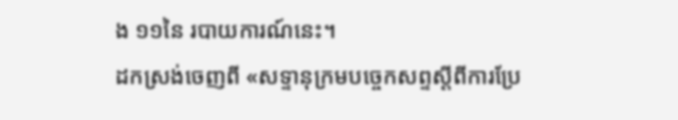ង ១១នៃ របាយការណ៍នេះ។
ដកស្រង់ចេញពី «សទ្ទានុក្រមបច្ចេកសព្ទស្ដីពីការប្រែ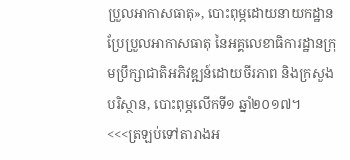ប្រួលអាកាសធាតុ», បោះពុម្ភដោយនាយកដ្ឋានប្រែប្រួលអាកាសធាតុ នៃអគ្គលេខាធិការដ្ឋានក្រុមប្រឹក្សាជាតិអភិវឌ្ឍន៍ដោយចីរភាព និងក្រសួងបរិស្ថាន, បោះពុម្ភលើកទី១ ឆ្នាំ២០១៧។
<<<ត្រឡប់ទៅតារាងអ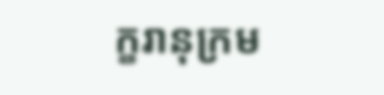ក្ខរានុក្រម